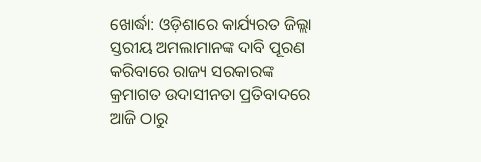ଖୋର୍ଦ୍ଧା: ଓଡ଼ିଶାରେ କାର୍ଯ୍ୟରତ ଜିଲ୍ଲା ସ୍ତରୀୟ ଅମଲାମାନଙ୍କ ଦାବି ପୂରଣ କରିବାରେ ରାଜ୍ୟ ସରକାରଙ୍କ କ୍ରମାଗତ ଉଦାସୀନତା ପ୍ରତିବାଦରେ ଆଜି ଠାରୁ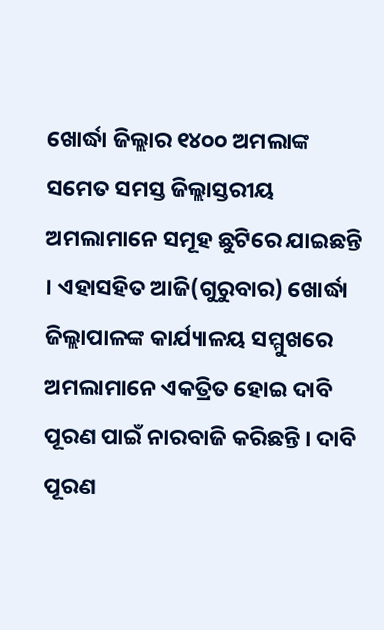ଖୋର୍ଦ୍ଧା ଜିଲ୍ଲାର ୧୪୦୦ ଅମଲାଙ୍କ ସମେତ ସମସ୍ତ ଜିଲ୍ଲାସ୍ତରୀୟ ଅମଲାମାନେ ସମୂହ ଛୁଟିରେ ଯାଇଛନ୍ତି । ଏହାସହିତ ଆଜି(ଗୁରୁବାର) ଖୋର୍ଦ୍ଧା ଜିଲ୍ଲାପାଳଙ୍କ କାର୍ଯ୍ୟାଳୟ ସମ୍ମୁଖରେ ଅମଲାମାନେ ଏକତ୍ରିତ ହୋଇ ଦାବି ପୂରଣ ପାଇଁ ନାରବାଜି କରିଛନ୍ତି । ଦାବି ପୂରଣ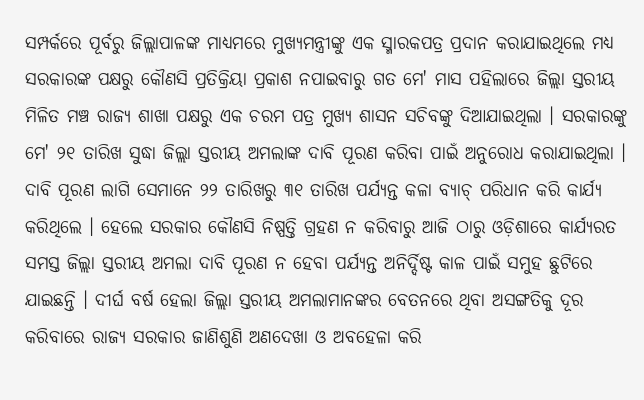ସମ୍ପର୍କରେ ପୂର୍ବରୁ ଜିଲ୍ଲାପାଳଙ୍କ ମାଧ୍ୟମରେ ମୁଖ୍ୟମନ୍ତ୍ରୀଙ୍କୁ ଏକ ସ୍ମାରକପତ୍ର ପ୍ରଦାନ କରାଯାଇଥିଲେ ମଧ୍ୟ ସରକାରଙ୍କ ପକ୍ଷରୁ କୌଣସି ପ୍ରତିକ୍ରିୟା ପ୍ରକାଶ ନପାଇବାରୁ ଗତ ମେ' ମାସ ପହିଲାରେ ଜିଲ୍ଲା ସ୍ତରୀୟ ମିଳିତ ମଞ୍ଚ ରାଜ୍ୟ ଶାଖା ପକ୍ଷରୁ ଏକ ଚରମ ପତ୍ର ମୁଖ୍ୟ ଶାସନ ସଚିବଙ୍କୁ ଦିଆଯାଇଥିଲା । ସରକାରଙ୍କୁ ମେ' ୨୧ ତାରିଖ ସୁଦ୍ଧା ଜିଲ୍ଲା ସ୍ତରୀୟ ଅମଲାଙ୍କ ଦାବି ପୂରଣ କରିବା ପାଇଁ ଅନୁରୋଧ କରାଯାଇଥିଲା ।
ଦାବି ପୂରଣ ଲାଗି ସେମାନେ ୨୨ ତାରିଖରୁ ୩୧ ତାରିଖ ପର୍ଯ୍ୟନ୍ତ କଳା ବ୍ୟାଚ୍ ପରିଧାନ କରି କାର୍ଯ୍ୟ କରିଥିଲେ । ହେଲେ ସରକାର କୌଣସି ନିଷ୍ପତ୍ତି ଗ୍ରହଣ ନ କରିବାରୁ ଆଜି ଠାରୁ ଓଡ଼ିଶାରେ କାର୍ଯ୍ୟରତ ସମସ୍ତ ଜିଲ୍ଲା ସ୍ତରୀୟ ଅମଲା ଦାବି ପୂରଣ ନ ହେବା ପର୍ଯ୍ୟନ୍ତ ଅନିର୍ଦ୍ଦିଷ୍ଟ କାଳ ପାଇଁ ସମୁହ ଛୁଟିରେ ଯାଇଛନ୍ତି । ଦୀର୍ଘ ବର୍ଷ ହେଲା ଜିଲ୍ଲା ସ୍ତରୀୟ ଅମଲାମାନଙ୍କର ବେତନରେ ଥିବା ଅସଙ୍ଗତିକୁ ଦୂର କରିବାରେ ରାଜ୍ୟ ସରକାର ଜାଣିଶୁଣି ଅଣଦେଖା ଓ ଅବହେଳା କରି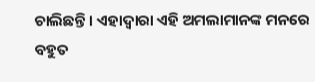ଚାଲିଛନ୍ତି । ଏହାଦ୍ଵାରା ଏହି ଅମଲାମାନଙ୍କ ମନରେ ବହୁତ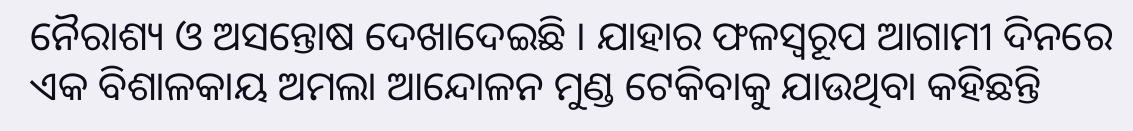ନୈରାଶ୍ୟ ଓ ଅସନ୍ତୋଷ ଦେଖାଦେଇଛି । ଯାହାର ଫଳସ୍ବରୂପ ଆଗାମୀ ଦିନରେ ଏକ ବିଶାଳକାୟ ଅମଲା ଆନ୍ଦୋଳନ ମୁଣ୍ଡ ଟେକିବାକୁ ଯାଉଥିବା କହିଛନ୍ତି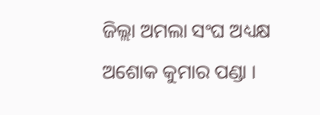ଜିଲ୍ଲା ଅମଲା ସଂଘ ଅଧ୍ୟକ୍ଷ ଅଶୋକ କୁମାର ପଣ୍ଡା ।